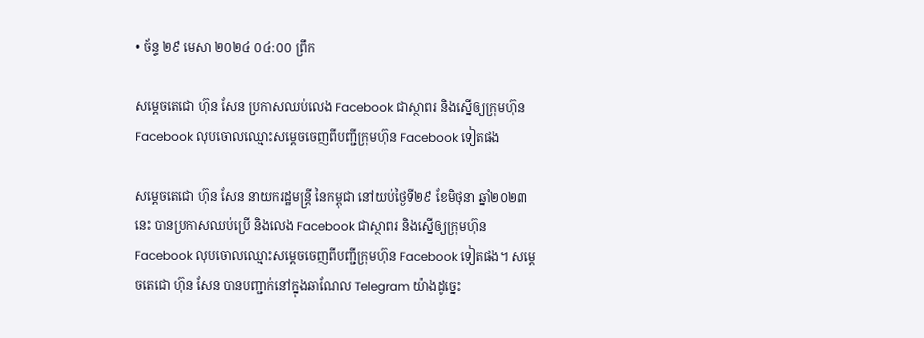• ច័ន្ទ ២៩ មេសា ២០២៤ ០៤:០០ ព្រឹក

សម្តេចតេជោ ហ៊ុន សែន ប្រកាសឈប់លេង Facebook ជាស្ថាពរ និងស្នើឲ្យក្រុមហ៊ុន Facebook លុបចោលឈ្មោះសម្តេចចេញពីបញ្ជីក្រុមហ៊ុន Facebook ទៀតផង

សម្តេចតេជោ ហ៊ុន សែន នាយករដ្ឋមន្រ្តី នៃកម្ពុជា នៅយប់ថ្ងៃទី២៩ ខែមិថុនា ឆ្នាំ២០២៣នេះ បានប្រកាសឈប់ប្រើ និងលេង Facebook ជាស្ថាពរ និងស្នើឲ្យក្រុមហ៊ុន Facebook លុបចោលឈ្មោះសម្តេចចេញពីបញ្ជីក្រុមហ៊ុន Facebook ទៀតផង។ សម្តេចតេជោ ហ៊ុន សែន បានបញ្ជាក់នៅក្នុងឆាណែល Telegram យ៉ាងដូចេ្នះ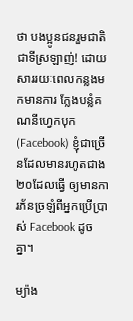ថា បងប្អូនជនរួមជាតិជាទីស្រឡាញ់! ដោយសាររយៈពេលកន្លងមកមានការ ក្លែងបន្លំគណនីហ្វេកបុក (Facebook) ខ្ញុំជាច្រើនដែលមានរហូតជាង ២០ដែលធ្វើ ឲ្យមានការភ័នច្រឡំពីអ្នកប្រើប្រាស់ Facebook ដូចគ្នា។

ម្យ៉ាង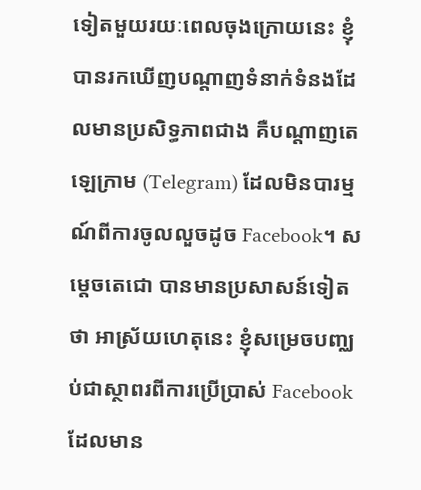ទៀតមួយរយៈពេលចុងក្រោយនេះ ខ្ញុំបានរកឃើញបណ្តាញទំនាក់ទំនងដែលមានប្រសិទ្ធភាពជាង គឺបណ្តាញតេឡេក្រាម (Telegram) ដែលមិនបារម្មណ៍ពីការចូលលួចដូច Facebook។ សម្តេចតេជោ បានមានប្រសាសន៍ទៀតថា អាស្រ័យហេតុនេះ ខ្ញុំសម្រេចបញ្ឈប់ជាស្ថាពរពីការប្រើប្រាស់ Facebook ដែលមាន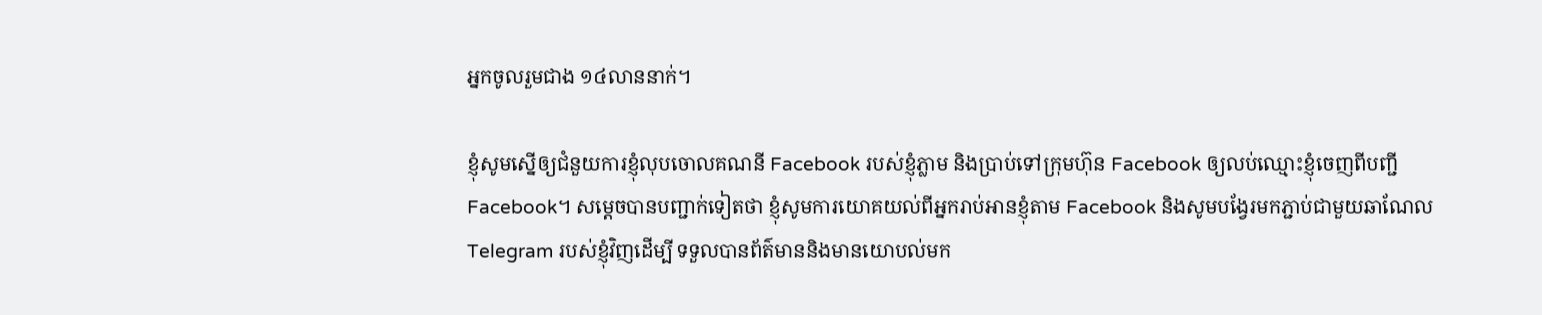អ្នកចូលរួមជាង ១៤លាននាក់។

ខ្ញុំសូមស្នើឲ្យជំនួយការខ្ញុំលុបចោលគណនី Facebook របស់ខ្ញុំភ្លាម និងប្រាប់ទៅក្រុមហ៊ុន Facebook ឲ្យលប់ឈ្មោះខ្ញុំចេញពីបញ្ជី Facebook។ សម្តេចបានបញ្ជាក់ទៀតថា ខ្ញុំសូមការយោគយល់ពីអ្នករាប់អានខ្ញុំតាម Facebook និងសូមបង្វែរមកភ្ជាប់ជាមួយឆាណែល Telegram របស់ខ្ញុំវិញដើម្បី ទទួលបានព័ត៌មាននិងមានយោបល់មក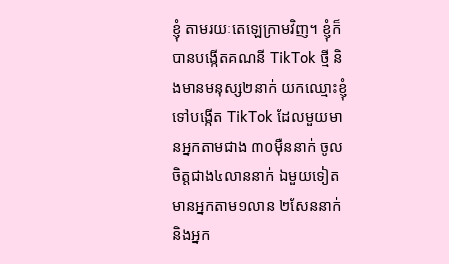ខ្ញុំ តាមរយៈតេឡេក្រាមវិញ។ ខ្ញុំក៏បានបង្កើតគណនី TikTok ថ្មី និងមានមនុស្ស២នាក់ យកឈ្មោះខ្ញុំទៅបង្កើត TikTok ដែលមួយមានអ្នកតាមជាង ៣០ម៉ឺននាក់ ចូលចិត្តជាង៤លាននាក់ ឯមួយទៀតមានអ្នកតាម១លាន ២សែននាក់ និងអ្នក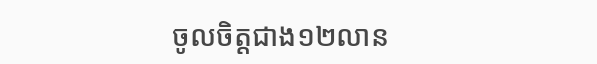ចូលចិត្តជាង១២លាន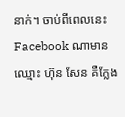នាក់។ ចាប់ពីពេលនេះFacebook ណាមានឈ្មោះ ហ៊ុន សែន គឺក្លែង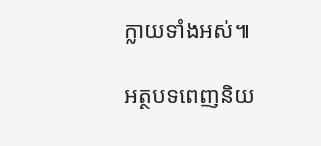ក្លាយទាំងអស់៕

អត្ថបទពេញនិយ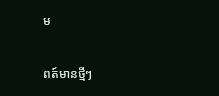ម

ពត៍មានថ្មីៗ